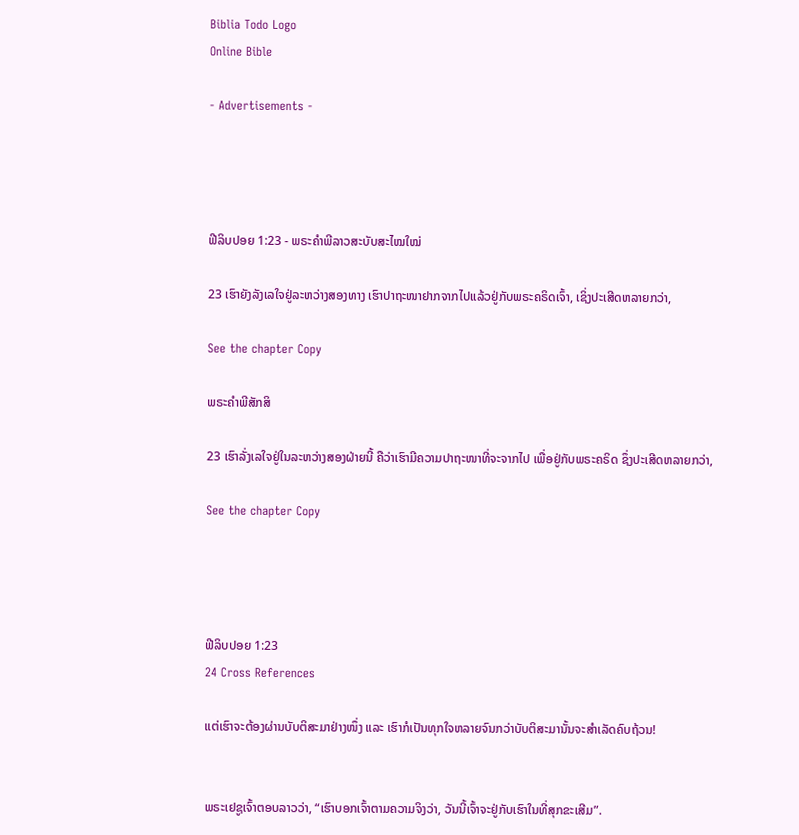Biblia Todo Logo
Online Bible

- Advertisements -




ຟີລິບປອຍ 1:23 - ພຣະຄຳພີລາວສະບັບສະໄໝໃໝ່

23 ເຮົາຍັງລັງເລໃຈຢູ່ລະຫວ່າງສອງທາງ ເຮົາປາຖະໜາຢາກຈາກໄປແລ້ວຢູ່ກັບພຣະຄຣິດເຈົ້າ, ເຊິ່ງປະເສີດຫລາຍກວ່າ,

See the chapter Copy

ພຣະຄຳພີສັກສິ

23 ເຮົາລັ່ງເລໃຈຢູ່ໃນລະຫວ່າງສອງຝ່າຍນີ້ ຄືວ່າເຮົາມີຄວາມປາຖະໜາທີ່ຈະຈາກໄປ ເພື່ອຢູ່ກັບພຣະຄຣິດ ຊຶ່ງປະເສີດຫລາຍກວ່າ,

See the chapter Copy




ຟີລິບປອຍ 1:23
24 Cross References

ແຕ່ເຮົາຈະຕ້ອງຜ່ານບັບຕິສະມາຢ່າງໜຶ່ງ ແລະ ເຮົາກໍເປັນທຸກໃຈຫລາຍຈົນກວ່າບັບຕິສະມານັ້ນຈະສຳເລັດຄົບຖ້ວນ!


ພຣະເຢຊູເຈົ້າຕອບລາວວ່າ, “ເຮົາບອກເຈົ້າຕາມຄວາມຈິງວ່າ, ວັນນີ້ເຈົ້າຈະຢູ່ກັບເຮົາໃນທີ່ສຸກຂະເສີມ”.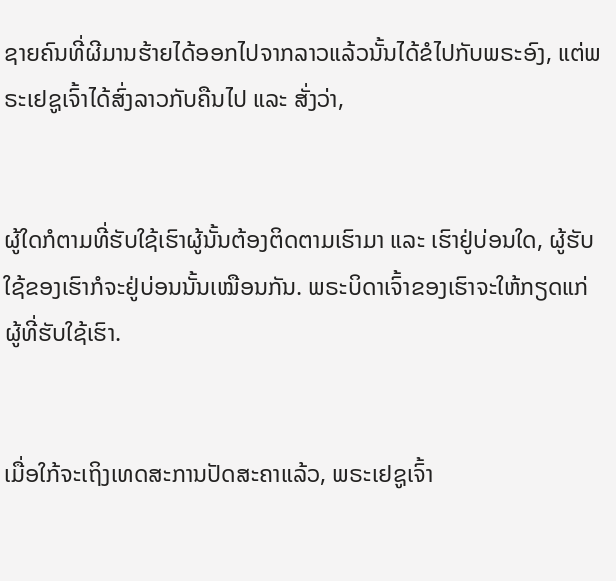ຊາຍຄົນທີ່ຜີມານຮ້າຍໄດ້ອອກໄປຈາກລາວແລ້ວນັ້ນໄດ້ຂໍໄປກັບພຣະອົງ, ແຕ່ພຣະເຢຊູເຈົ້າໄດ້ສົ່ງລາວກັບຄືນໄປ ແລະ ສັ່ງວ່າ,


ຜູ້ໃດກໍຕາມທີ່ຮັບໃຊ້ເຮົາຜູ້ນັ້ນຕ້ອງຕິດຕາມເຮົາມາ ແລະ ເຮົາຢູ່ບ່ອນໃດ, ຜູ້ຮັບໃຊ້ຂອງເຮົາກໍຈະຢູ່ບ່ອນນັ້ນເໝືອນກັນ. ພຣະບິດາເຈົ້າຂອງເຮົາຈະໃຫ້ກຽດແກ່ຜູ້ທີ່ຮັບໃຊ້ເຮົາ.


ເມື່ອໃກ້ຈະເຖິງເທດສະການປັດສະຄາແລ້ວ, ພຣະເຢຊູເຈົ້າ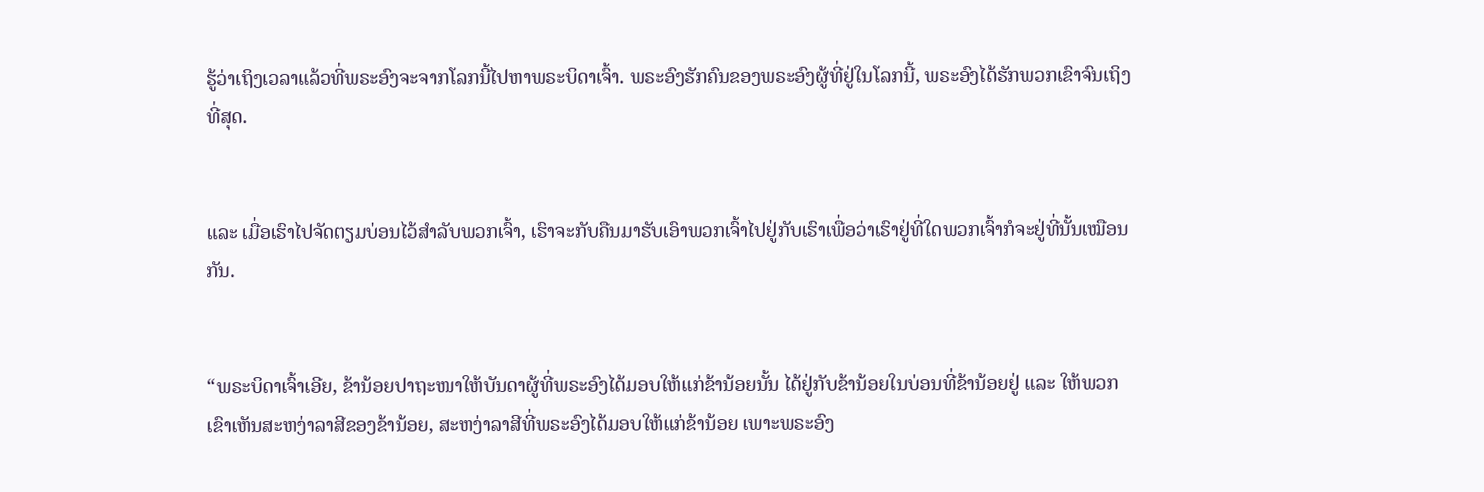ຮູ້ວ່າເຖິງເວລາແລ້ວທີ່ພຣະອົງຈະຈາກໂລກນີ້ໄປຫາພຣະບິດາເຈົ້າ. ພຣະອົງຮັກຄົນຂອງພຣະອົງຜູ້ທີ່ຢູ່ໃນໂລກນີ້, ພຣະອົງໄດ້ຮັກພວກເຂົາຈົນເຖິງທີ່ສຸດ.


ແລະ ເມື່ອເຮົາໄປຈັດຕຽມບ່ອນໄວ້ສຳລັບພວກເຈົ້າ, ເຮົາຈະກັບຄືນມາຮັບເອົາພວກເຈົ້າໄປຢູ່ກັບເຮົາເພື່ອວ່າເຮົາຢູ່ທີ່ໃດພວກເຈົ້າກໍຈະຢູ່ທີ່ນັ້ນເໝືອນກັນ.


“ພຣະບິດາເຈົ້າເອີຍ, ຂ້ານ້ອຍປາຖະໜາໃຫ້ບັນດາຜູ້ທີ່ພຣະອົງໄດ້ມອບໃຫ້ແກ່ຂ້ານ້ອຍນັ້ນ ໄດ້ຢູ່ກັບຂ້ານ້ອຍໃນບ່ອນທີ່ຂ້ານ້ອຍຢູ່ ແລະ ໃຫ້ພວກເຂົາເຫັນສະຫງ່າລາສີຂອງຂ້ານ້ອຍ, ສະຫງ່າລາສີທີ່ພຣະອົງໄດ້ມອບໃຫ້ແກ່ຂ້ານ້ອຍ ເພາະພຣະອົງ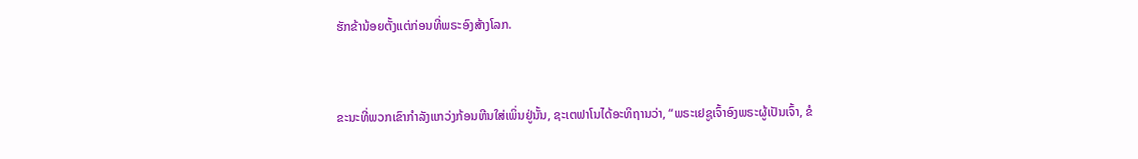ຮັກຂ້ານ້ອຍຕັ້ງແຕ່ກ່ອນທີ່ພຣະອົງສ້າງໂລກ.


ຂະນະທີ່ພວກເຂົາກຳລັງແກວ່ງກ້ອນຫີນໃສ່ເພິ່ນຢູ່ນັ້ນ, ຊະເຕຟາໂນໄດ້ອະທິຖານວ່າ, “ພຣະເຢຊູເຈົ້າອົງພຣະຜູ້ເປັນເຈົ້າ, ຂໍ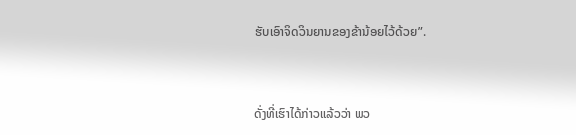ຮັບເອົາຈິດວິນຍານຂອງຂ້ານ້ອຍໄວ້ດ້ວຍ”.


ດັ່ງທີ່ເຮົາໄດ້ກ່າວແລ້ວວ່າ ພວ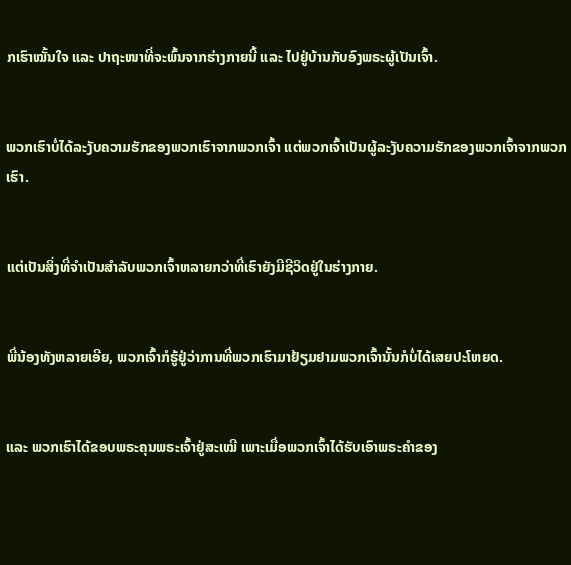ກເຮົາໝັ້ນໃຈ ແລະ ປາຖະໜາທີ່ຈະພົ້ນຈາກຮ່າງກາຍນີ້ ແລະ ໄປຢູ່ບ້ານກັບອົງພຣະຜູ້ເປັນເຈົ້າ.


ພວກເຮົາບໍ່ໄດ້ລະງັບຄວາມຮັກຂອງພວກເຮົາຈາກພວກເຈົ້າ ແຕ່ພວກເຈົ້າເປັນຜູ້ລະງັບຄວາມຮັກຂອງພວກເຈົ້າຈາກພວກເຮົາ.


ແຕ່ເປັນສິ່ງທີ່ຈຳເປັນສຳລັບພວກເຈົ້າຫລາຍກວ່າທີ່ເຮົາຍັງມີຊີວິດຢູ່ໃນຮ່າງກາຍ.


ພີ່ນ້ອງທັງຫລາຍເອີຍ, ພວກເຈົ້າກໍຮູ້ຢູ່ວ່າການທີ່ພວກເຮົາມາຢ້ຽມຢາມພວກເຈົ້ານັ້ນກໍບໍ່ໄດ້ເສຍປະໂຫຍດ.


ແລະ ພວກເຮົາໄດ້ຂອບພຣະຄຸນພຣະເຈົ້າຢູ່ສະເໝີ ເພາະເມື່ອພວກເຈົ້າໄດ້ຮັບເອົາພຣະຄຳຂອງ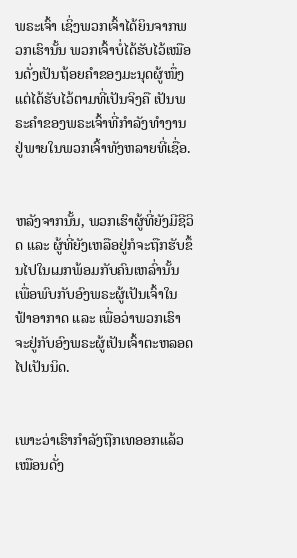ພຣະເຈົ້າ ເຊິ່ງພວກເຈົ້າໄດ້ຍິນຈາກພວກເຮົານັ້ນ ພວກເຈົ້າບໍ່ໄດ້ຮັບໄວ້ເໝືອນດັ່ງເປັນຖ້ອຍຄຳຂອງມະນຸດຜູ້ໜຶ່ງ ແຕ່ໄດ້ຮັບໄວ້ຕາມທີ່ເປັນຈິງຄື ເປັນພຣະຄຳຂອງພຣະເຈົ້າທີ່ກຳລັງທຳງານຢູ່ພາຍໃນພວກເຈົ້າທັງຫລາຍທີ່ເຊື່ອ.


ຫລັງຈາກນັ້ນ, ພວກເຮົາຜູ້ທີ່ຍັງມີຊີວິດ ແລະ ຜູ້ທີ່ຍັງເຫລືອຢູ່ກໍຈະຖືກຮັບຂຶ້ນໄປໃນເມກພ້ອມກັບຄົນເຫລົ່ານັ້ນ ເພື່ອພົບກັບອົງພຣະຜູ້ເປັນເຈົ້າໃນຟ້າອາກາດ ແລະ ເພື່ອວ່າພວກເຮົາຈະຢູ່ກັບອົງພຣະຜູ້ເປັນເຈົ້າຕະຫລອດໄປເປັນນິດ.


ເພາະວ່າເຮົາກຳລັງຖືກເທອອກແລ້ວເໝືອນດັ່ງ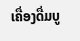ເຄື່ອງດື່ມບູ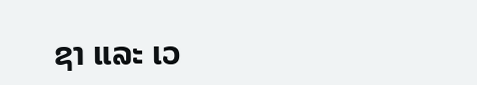ຊາ ແລະ ເວ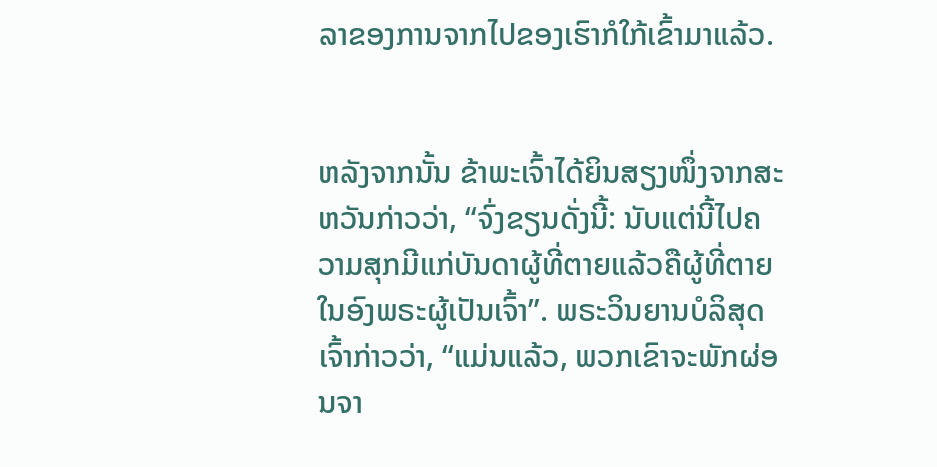ລາຂອງການຈາກໄປຂອງເຮົາກໍໃກ້ເຂົ້າມາແລ້ວ.


ຫລັງຈາກນັ້ນ ຂ້າພະເຈົ້າໄດ້ຍິນສຽງໜຶ່ງຈາກສະຫວັນກ່າວວ່າ, “ຈົ່ງຂຽນດັ່ງນີ້: ນັບແຕ່ນີ້ໄປຄວາມສຸກມີແກ່ບັນດາຜູ້ທີ່ຕາຍແລ້ວຄືຜູ້ທີ່ຕາຍໃນອົງພຣະຜູ້ເປັນເຈົ້າ”. ພຣະວິນຍານບໍລິສຸດເຈົ້າກ່າວວ່າ, “ແມ່ນແລ້ວ, ພວກເຂົາຈະພັກຜ່ອນຈາ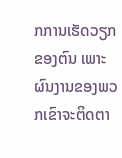ກການເຮັດວຽກຂອງຕົນ ເພາະຜົນງານຂອງພວກເຂົາຈະຕິດຕາ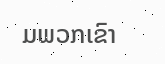ມພວກເຂົາ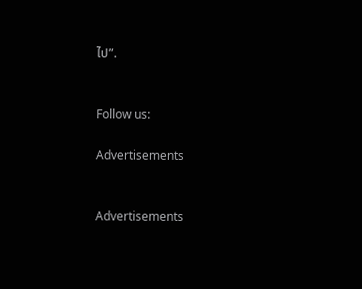ໄປ”.


Follow us:

Advertisements


Advertisements